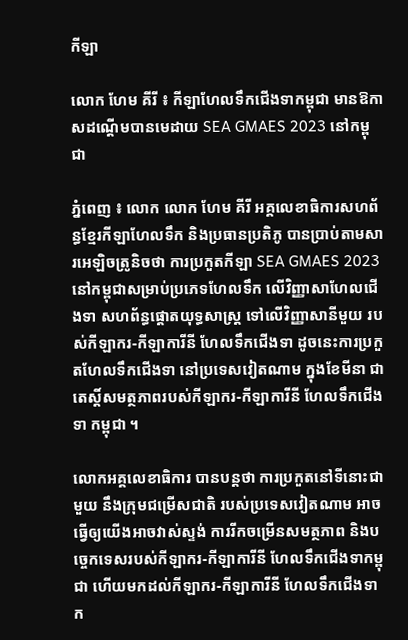កីឡា

លោក ហែម គីរី ៖ កីឡាហែលទឹកជើងទាកម្ពុជា មានឱកាសដណ្តើមបានមេដាយ SEA GMAES 2023 នៅកម្ពុជា

ភ្នំពេញ ៖ លោក លោក ហែម គីរី អគ្គលេខាធិការសហព័ន្ធខ្មែរកីឡាហែលទឹក និងប្រធានប្រតិភូ បានប្រាប់តាមសារអេឡិចត្រូនិចថា ការប្រកួតកីឡា SEA GMAES 2023 នៅកម្ពុជាសម្រាប់ប្រភេទហែលទឹក លើវិញ្ញាសាហែលជើងទា សហព័ន្ធផ្តោតយុទ្ធសាស្រ្ត ទៅលើវិញ្ញាសានីមួយ របស់កីឡាករ-កីឡាការីនី ហែលទឹកជើងទា ដូចនេះការប្រកួតហែលទឹកជើងទា នៅប្រទេសវៀតណាម ក្នុងខែមីនា ជាតេស្តិ៍សមត្ថភាពរបស់កីឡាករ-កីឡាការីនី ហែលទឹកជើងទា កម្ពុជា ។

លោកអគ្គលេខាធិការ បានបន្តថា ការប្រកួតនៅទីនោះជាមួយ នឹងក្រុមជម្រើសជាតិ របស់ប្រទេសវៀតណាម អាចធ្វើឲ្យយើងអាចវាស់ស្ទង់ ការរីកចម្រើនសមត្ថភាព និងបច្ចេកទេសរបស់កីឡាករ-កីឡាការីនី ហែលទឹកជើងទាកម្ពុជា ហើយមកដល់កីឡាករ-កីឡាការីនី ហែលទឹកជើងទាក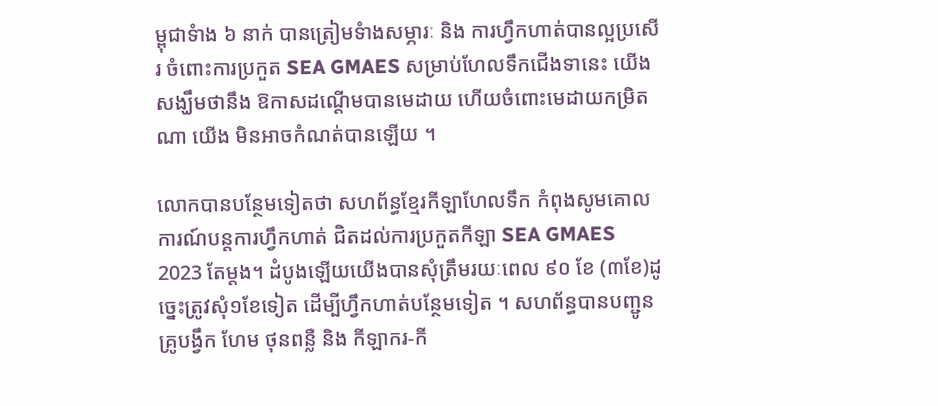ម្ពុជាទំាង ៦ នាក់ បានត្រៀមទំាងសម្ភារៈ និង ការហ្វឹកហាត់បានល្អប្រសើរ ចំពោះការប្រកួត SEA GMAES សម្រាប់ហែលទឹកជើងទានេះ យើងសង្ឃឹមថានឹង ឱកាសដណ្តើមបានមេដាយ ហើយចំពោះមេដាយកម្រិតណា យើង មិនអាចកំណត់បានឡើយ ។

លោកបានបន្ថែមទៀតថា សហព័ន្ធខ្មែរកីឡាហែលទឹក កំពុងសូមគោលការណ៍បន្តការហ្វឹកហាត់ ជិតដល់ការប្រកួតកីឡា SEA GMAES 2023 តែម្តង។ ដំបូងឡើយយើងបានសុំត្រឹមរយៈពេល ៩០ ខែ (៣ខែ)ដូច្នេះត្រូវសុំ១ខែទៀត ដើម្បីហ្វឹកហាត់បន្ថែមទៀត ។ សហព័ន្ធបានបញ្ជូនគ្រូបង្វឹក ហែម ថុនពន្លឺ និង កីឡាករ-កី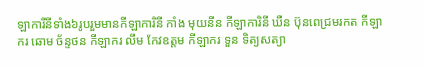ឡាការីនីទាំង៦រូបរួមមានកីឡាការិនី កាំង មុយនីន កីឡាការិនី ឃឺន ប៊ុនពេជ្រមរកត កីឡាករ ឆោម ច័ន្ទថន កីឡាករ លឹម កែវឧត្តម កីឡាករ ទួន ទិត្យសត្យា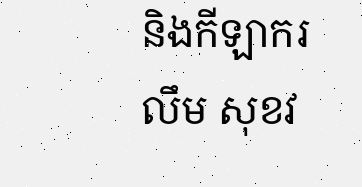និងកីឡាករ លឹម សុខវ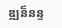ឌ្ឍន៏នន្ទ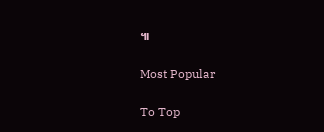៕

Most Popular

To Top